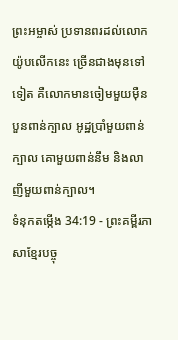ព្រះអម្ចាស់ ប្រទានពរដល់លោកយ៉ូបលើកនេះ ច្រើនជាងមុនទៅទៀត គឺលោកមានចៀមមួយម៉ឺនបួនពាន់ក្បាល អូដ្ឋប្រាំមួយពាន់ក្បាល គោមួយពាន់នឹម និងលាញីមួយពាន់ក្បាល។
ទំនុកតម្កើង 34:19 - ព្រះគម្ពីរភាសាខ្មែរបច្ចុ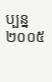ប្បន្ន ២០០៥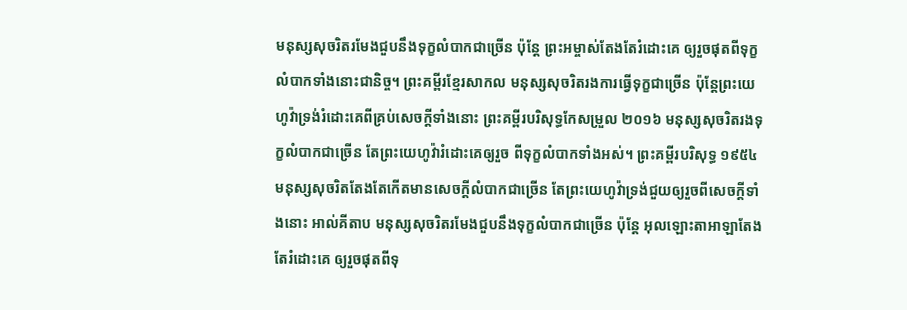មនុស្សសុចរិតរមែងជួបនឹងទុក្ខលំបាកជាច្រើន ប៉ុន្តែ ព្រះអម្ចាស់តែងតែរំដោះគេ ឲ្យរួចផុតពីទុក្ខលំបាកទាំងនោះជានិច្ច។ ព្រះគម្ពីរខ្មែរសាកល មនុស្សសុចរិតរងការធ្វើទុក្ខជាច្រើន ប៉ុន្តែព្រះយេហូវ៉ាទ្រង់រំដោះគេពីគ្រប់សេចក្ដីទាំងនោះ ព្រះគម្ពីរបរិសុទ្ធកែសម្រួល ២០១៦ មនុស្សសុចរិតរងទុក្ខលំបាកជាច្រើន តែព្រះយេហូវ៉ារំដោះគេឲ្យរួច ពីទុក្ខលំបាកទាំងអស់។ ព្រះគម្ពីរបរិសុទ្ធ ១៩៥៤ មនុស្សសុចរិតតែងតែកើតមានសេចក្ដីលំបាកជាច្រើន តែព្រះយេហូវ៉ាទ្រង់ជួយឲ្យរួចពីសេចក្ដីទាំងនោះ អាល់គីតាប មនុស្សសុចរិតរមែងជួបនឹងទុក្ខលំបាកជាច្រើន ប៉ុន្តែ អុលឡោះតាអាឡាតែងតែរំដោះគេ ឲ្យរួចផុតពីទុ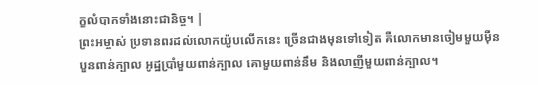ក្ខលំបាកទាំងនោះជានិច្ច។ |
ព្រះអម្ចាស់ ប្រទានពរដល់លោកយ៉ូបលើកនេះ ច្រើនជាងមុនទៅទៀត គឺលោកមានចៀមមួយម៉ឺនបួនពាន់ក្បាល អូដ្ឋប្រាំមួយពាន់ក្បាល គោមួយពាន់នឹម និងលាញីមួយពាន់ក្បាល។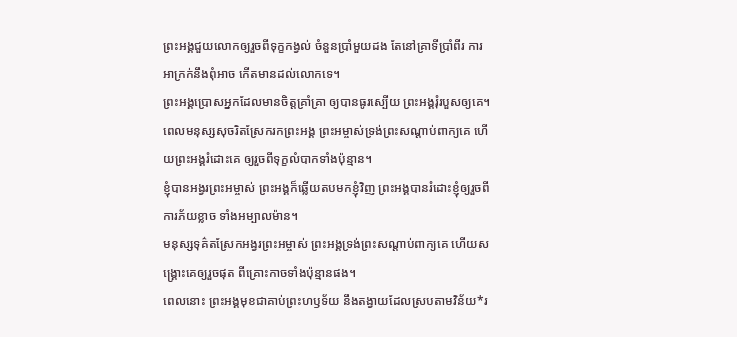ព្រះអង្គជួយលោកឲ្យរួចពីទុក្ខកង្វល់ ចំនួនប្រាំមួយដង តែនៅគ្រាទីប្រាំពីរ ការអាក្រក់នឹងពុំអាច កើតមានដល់លោកទេ។
ព្រះអង្គប្រោសអ្នកដែលមានចិត្តគ្រាំគ្រា ឲ្យបានធូរស្បើយ ព្រះអង្គរុំរបួសឲ្យគេ។
ពេលមនុស្សសុចរិតស្រែករកព្រះអង្គ ព្រះអម្ចាស់ទ្រង់ព្រះសណ្ដាប់ពាក្យគេ ហើយព្រះអង្គរំដោះគេ ឲ្យរួចពីទុក្ខលំបាកទាំងប៉ុន្មាន។
ខ្ញុំបានអង្វរព្រះអម្ចាស់ ព្រះអង្គក៏ឆ្លើយតបមកខ្ញុំវិញ ព្រះអង្គបានរំដោះខ្ញុំឲ្យរួចពីការភ័យខ្លាច ទាំងអម្បាលម៉ាន។
មនុស្សទុគ៌តស្រែកអង្វរព្រះអម្ចាស់ ព្រះអង្គទ្រង់ព្រះសណ្ដាប់ពាក្យគេ ហើយសង្គ្រោះគេឲ្យរួចផុត ពីគ្រោះកាចទាំងប៉ុន្មានផង។
ពេលនោះ ព្រះអង្គមុខជាគាប់ព្រះហឫទ័យ នឹងតង្វាយដែលស្របតាមវិន័យ*រ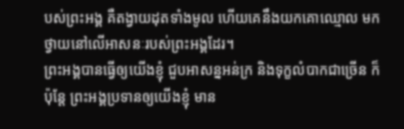បស់ព្រះអង្គ គឺតង្វាយដុតទាំងមូល ហើយគេនឹងយកគោឈ្មោល មកថ្វាយនៅលើអាសនៈរបស់ព្រះអង្គដែរ។
ព្រះអង្គបានធ្វើឲ្យយើងខ្ញុំ ជួបអាសន្នអន់ក្រ និងទុក្ខលំបាកជាច្រើន ក៏ប៉ុន្តែ ព្រះអង្គប្រទានឲ្យយើងខ្ញុំ មាន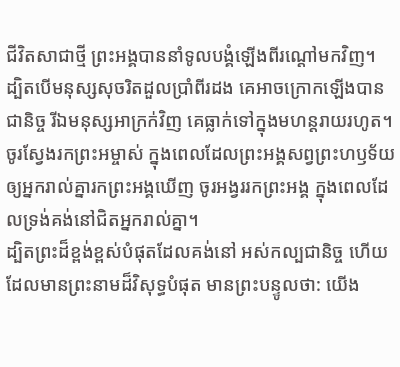ជីវិតសាជាថ្មី ព្រះអង្គបាននាំទូលបង្គំឡើងពីរណ្ដៅមកវិញ។
ដ្បិតបើមនុស្សសុចរិតដួលប្រាំពីរដង គេអាចក្រោកឡើងបានជានិច្ច រីឯមនុស្សអាក្រក់វិញ គេធ្លាក់ទៅក្នុងមហន្តរាយរហូត។
ចូរស្វែងរកព្រះអម្ចាស់ ក្នុងពេលដែលព្រះអង្គសព្វព្រះហឫទ័យ ឲ្យអ្នករាល់គ្នារកព្រះអង្គឃើញ ចូរអង្វររកព្រះអង្គ ក្នុងពេលដែលទ្រង់គង់នៅជិតអ្នករាល់គ្នា។
ដ្បិតព្រះដ៏ខ្ពង់ខ្ពស់បំផុតដែលគង់នៅ អស់កល្បជានិច្ច ហើយដែលមានព្រះនាមដ៏វិសុទ្ធបំផុត មានព្រះបន្ទូលថា: យើង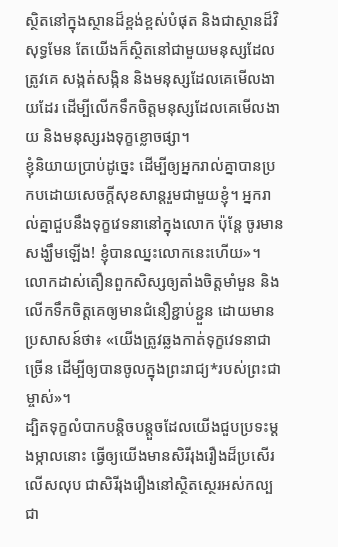ស្ថិតនៅក្នុងស្ថានដ៏ខ្ពង់ខ្ពស់បំផុត និងជាស្ថានដ៏វិសុទ្ធមែន តែយើងក៏ស្ថិតនៅជាមួយមនុស្សដែលត្រូវគេ សង្កត់សង្កិន និងមនុស្សដែលគេមើលងាយដែរ ដើម្បីលើកទឹកចិត្តមនុស្សដែលគេមើលងាយ និងមនុស្សរងទុក្ខខ្លោចផ្សា។
ខ្ញុំនិយាយប្រាប់ដូច្នេះ ដើម្បីឲ្យអ្នករាល់គ្នាបានប្រកបដោយសេចក្ដីសុខសាន្តរួមជាមួយខ្ញុំ។ អ្នករាល់គ្នាជួបនឹងទុក្ខវេទនានៅក្នុងលោក ប៉ុន្តែ ចូរមានសង្ឃឹមឡើង! ខ្ញុំបានឈ្នះលោកនេះហើយ»។
លោកដាស់តឿនពួកសិស្សឲ្យតាំងចិត្តមាំមួន និងលើកទឹកចិត្តគេឲ្យមានជំនឿខ្ជាប់ខ្ជួន ដោយមានប្រសាសន៍ថា៖ «យើងត្រូវឆ្លងកាត់ទុក្ខវេទនាជាច្រើន ដើម្បីឲ្យបានចូលក្នុងព្រះរាជ្យ*របស់ព្រះជាម្ចាស់»។
ដ្បិតទុក្ខលំបាកបន្តិចបន្តួចដែលយើងជួបប្រទះម្ដងម្កាលនោះ ធ្វើឲ្យយើងមានសិរីរុងរឿងដ៏ប្រសើរលើសលុប ជាសិរីរុងរឿងនៅស្ថិតស្ថេរអស់កល្បជា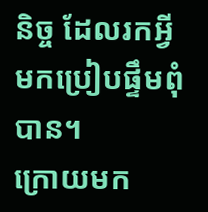និច្ច ដែលរកអ្វីមកប្រៀបផ្ទឹមពុំបាន។
ក្រោយមក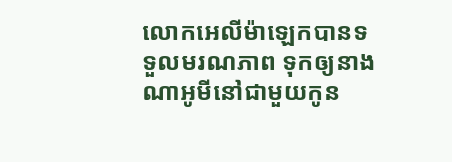លោកអេលីម៉ាឡេកបានទទួលមរណភាព ទុកឲ្យនាងណាអូមីនៅជាមួយកូន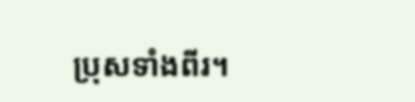ប្រុសទាំងពីរ។